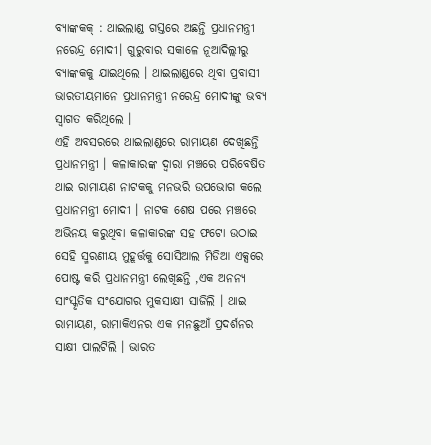ବ୍ୟାଙ୍କକକ୍ : ଥାଇଲାଣ୍ଡ ଗସ୍ତରେ ଅଛନ୍ତି ପ୍ରଧାନମନ୍ତ୍ରୀ ନରେନ୍ଦ୍ର ମୋଦୀ। ଗୁରୁବାର ସକାଳେ ନୂଆଦିଲ୍ଲୀରୁ ବ୍ୟାଙ୍କକକୁ ଯାଇଥିଲେ । ଥାଇଲାଣ୍ଡରେ ଥିବା ପ୍ରବାସୀ ଭାରତୀୟମାନେ ପ୍ରଧାନମନ୍ତ୍ରୀ ନରେନ୍ଦ୍ର ମୋଦୀଙ୍କୁ ଭବ୍ୟ ସ୍ୱାଗତ କରିଥିଲେ ।
ଏହି ଅବସରରେ ଥାଇଲାଣ୍ଡରେ ରାମାୟଣ ଦେଖିଛନ୍ତି ପ୍ରଧାନମନ୍ତ୍ରୀ । କଳାକାରଙ୍କ ଦ୍ବାରା ମଞ୍ଚରେ ପରିବେଷିତ ଥାଇ ରାମାୟଣ ନାଟକକୁ ମନଭରି ଉପଭୋଗ କଲେ ପ୍ରଧାନମନ୍ତ୍ରୀ ମୋଦୀ । ନାଟକ ଶେଷ ପରେ ମଞ୍ଚରେ ଅଭିନୟ କରୁଥିବା କଳାକାରଙ୍କ ସହ ଫଟୋ ଉଠାଇ ସେହି ସ୍ମରଣୀୟ ମୁହୂର୍ତ୍ତକୁ ସୋସିଆଲ ମିଡିଆ ଏକ୍ସରେ ପୋଷ୍ଟ କରି ପ୍ରଧାନମନ୍ତ୍ରୀ ଲେଖିଛନ୍ତି ,ଏକ ଅନନ୍ୟ ସାଂସ୍କୃତିକ ସଂଯୋଗର ମୁକସାକ୍ଷୀ ସାଜିଲି । ଥାଇ ରାମାୟଣ, ରାମାକିଏନର ଏକ ମନଛୁଆଁ ପ୍ରଦର୍ଶନର ସାକ୍ଷୀ ପାଲଟିଲି । ଭାରତ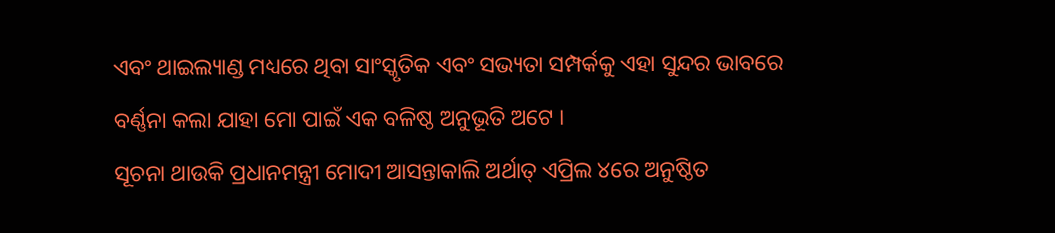ଏବଂ ଥାଇଲ୍ୟାଣ୍ଡ ମଧ୍ୟରେ ଥିବା ସାଂସ୍କୃତିକ ଏବଂ ସଭ୍ୟତା ସମ୍ପର୍କକୁ ଏହା ସୁନ୍ଦର ଭାବରେ ବର୍ଣ୍ଣନା କଲା ଯାହା ମୋ ପାଇଁ ଏକ ବଳିଷ୍ଠ ଅନୁଭୂତି ଅଟେ ।
ସୂଚନା ଥାଉକି ପ୍ରଧାନମନ୍ତ୍ରୀ ମୋଦୀ ଆସନ୍ତାକାଲି ଅର୍ଥାତ୍ ଏପ୍ରିଲ ୪ରେ ଅନୁଷ୍ଠିତ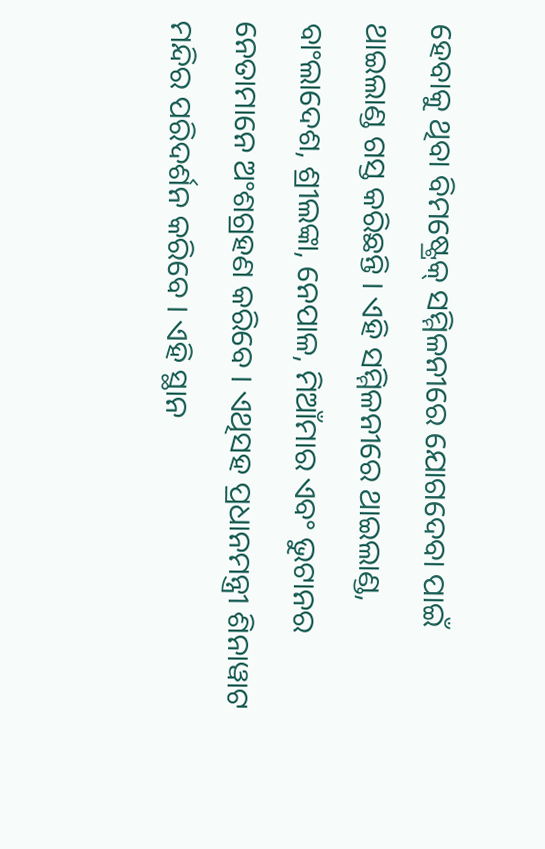ହେବାକୁ ଥିବା ବିମଷ୍ଟ୍ରେକ୍ ସମ୍ମିଳନୀରେ ଯୋଗଦେବା ପାଇଁ ଥାଇଲାଣ୍ଡ ଗସ୍ତ କରିଛନ୍ତି । ଏହି ସମ୍ମିଳନୀରେ ଥାଇଲାଣ୍ଡ, ବାଂଲାଦେଶ, ଶ୍ରୀଲଙ୍କା, ନେପାଳ, ମିଆଁମାର ଏବଂ ଭୁଟାନର ନେତାମାନେ ଅଂଶଗ୍ରହଣ କରିବେ । ଏଥିସହ ପ୍ରଧାନମନ୍ତ୍ରୀ ଶିନାୱାଟ ମନ୍ଦିର ପରିଦର୍ଶନ କରିବେ । ଏହି ସ୍ଥାନ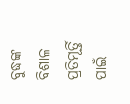ବୁଦ୍ଧଙ୍କ ବିଶାଳ ପ୍ରତିମୂର୍ତ୍ତି ପାଇଁ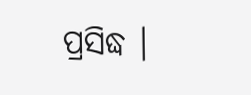ପ୍ରସିଦ୍ଧ ।